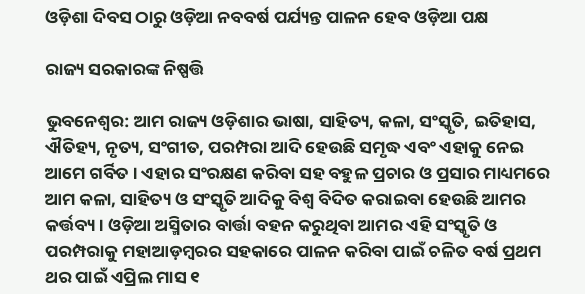ଓଡ଼ିଶା ଦିବସ ଠାରୁ ଓଡ଼ିଆ ନବବର୍ଷ ପର୍ଯ୍ୟନ୍ତ ପାଳନ ହେବ ଓଡ଼ିଆ ପକ୍ଷ

ରାଜ୍ୟ ସରକାରଙ୍କ ନିଷ୍ପତ୍ତି

ଭୁବନେଶ୍ଵର: ଆମ ରାଜ୍ୟ ଓଡ଼ିଶାର ଭାଷା, ସାହିତ୍ୟ, କଳା, ସଂସ୍କୃତି, ଇତିହାସ, ଐତିହ୍ୟ, ନୃତ୍ୟ, ସଂଗୀତ, ପରମ୍ପରା ଆଦି ହେଉଛି ସମୃଦ୍ଧ ଏବଂ ଏହାକୁ ନେଇ ଆମେ ଗର୍ବିତ । ଏହାର ସଂରକ୍ଷଣ କରିବା ସହ ବହୁଳ ପ୍ରଚାର ଓ ପ୍ରସାର ମାଧ୍ୟମରେ ଆମ କଳା, ସାହିତ୍ୟ ଓ ସଂସ୍କୃତି ଆଦିକୁ ବିଶ୍ୱ ବିଦିତ କରାଇବା ହେଉଛି ଆମର କର୍ତ୍ତବ୍ୟ। ଓଡ଼ିଆ ଅସ୍ମିତାର ବାର୍ତ୍ତା ବହନ କରୁଥିବା ଆମର ଏହି ସଂସ୍କୃତି ଓ ପରମ୍ପରାକୁ ମହାଆଡ଼ମ୍ବରର ସହକାରେ ପାଳନ କରିବା ପାଇଁ ଚଳିତ ବର୍ଷ ପ୍ରଥମ ଥର ପାଇଁ ଏପ୍ରିଲ ମାସ ୧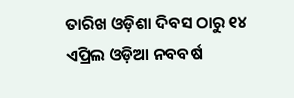ତାରିଖ ଓଡ଼ିଶା ଦିବସ ଠାରୁ ୧୪ ଏପ୍ରିଲ ଓଡ଼ିଆ ନବବର୍ଷ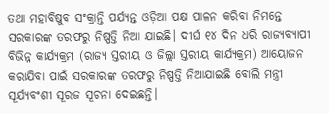ତଥା ମହାବିଷୁବ ସଂକ୍ରାନ୍ତି ପର୍ଯ୍ୟନ୍ତ ଓଡ଼ିଆ ପକ୍ଷ ପାଳନ କରିବା ନିମନ୍ତେ ସରକାରଙ୍କ ତରଫରୁ ନିଷ୍ପତ୍ତି ନିଆ ଯାଇଛି। ଦୀର୍ଘ ୧୪ ଦିନ ଧରି ରାଜ୍ୟବ୍ୟାପୀ ବିଭିନ୍ନ କାର୍ଯ୍ୟକ୍ରମ (ରାଜ୍ୟ ସ୍ତରୀୟ ଓ ଜିଲ୍ଲା ସ୍ତରୀୟ କାର୍ଯ୍ୟକ୍ରମ) ଆୟୋଜନ କରାଯିବା ପାଇଁ ସରକାରଙ୍କ ତରଫରୁ ନିଷ୍ପତ୍ତି ନିଆଯାଇଛି ବୋଲି ମନ୍ତ୍ରୀ ସୂର୍ଯ୍ୟବଂଶୀ ସୂରଜ ସୂଚନା ଦେଇଛନ୍ତି।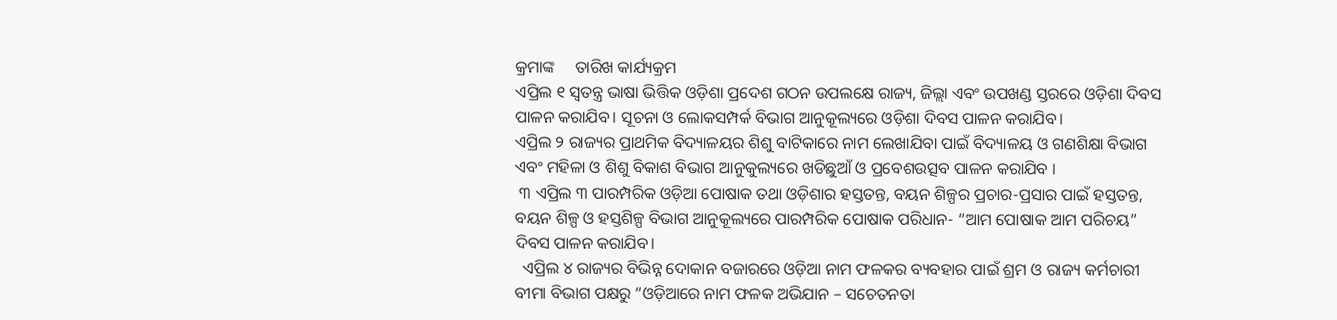କ୍ରମାଙ୍କ     ତାରିଖ କାର୍ଯ୍ୟକ୍ରମ
ଏପ୍ରିଲ ୧ ସ୍ଵତନ୍ତ୍ର ଭାଷା ଭିତ୍ତିକ ଓଡ଼ିଶା ପ୍ରଦେଶ ଗଠନ ଉପଲକ୍ଷେ ରାଜ୍ୟ, ଜିଲ୍ଲା ଏବଂ ଉପଖଣ୍ଡ ସ୍ତରରେ ଓଡ଼ିଶା ଦିବସ ପାଳନ କରାଯିବ। ସୂଚନା ଓ ଲୋକସମ୍ପର୍କ ବିଭାଗ ଆନୁକୂଲ୍ୟରେ ଓଡ଼ିଶା ଦିବସ ପାଳନ କରାଯିବ।
ଏପ୍ରିଲ ୨ ରାଜ୍ୟର ପ୍ରାଥମିକ ବିଦ୍ୟାଳୟର ଶିଶୁ ବାଟିକାରେ ନାମ ଲେଖାଯିବା ପାଇଁ ବିଦ୍ୟାଳୟ ଓ ଗଣଶିକ୍ଷା ବିଭାଗ ଏବଂ ମହିଳା ଓ ଶିଶୁ ବିକାଶ ବିଭାଗ ଆନୁକୁଲ୍ୟରେ ଖଡିଛୁଆଁ ଓ ପ୍ରବେଶଉତ୍ସବ ପାଳନ କରାଯିବ ।
 ୩ ଏପ୍ରିଲ ୩ ପାରମ୍ପରିକ ଓଡ଼ିଆ ପୋଷାକ ତଥା ଓଡ଼ିଶାର ହସ୍ତତନ୍ତ, ବୟନ ଶିଳ୍ପର ପ୍ରଚାର-ପ୍ରସାର ପାଇଁ ହସ୍ତତନ୍ତ, ବୟନ ଶିଳ୍ପ ଓ ହସ୍ତଶିଳ୍ପ ବିଭାଗ ଆନୁକୂଲ୍ୟରେ ପାରମ୍ପରିକ ପୋଷାକ ପରିଧାନ- “ଆମ ପୋଷାକ ଆମ ପରିଚୟ” ଦିବସ ପାଳନ କରାଯିବ।
  ଏପ୍ରିଲ ୪ ରାଜ୍ୟର ବିଭିନ୍ନ ଦୋକାନ ବଜାରରେ ଓଡ଼ିଆ ନାମ ଫଳକର ବ୍ୟବହାର ପାଇଁ ଶ୍ରମ ଓ ରାଜ୍ୟ କର୍ମଚାରୀ ବୀମା ବିଭାଗ ପକ୍ଷରୁ “ଓଡ଼ିଆରେ ନାମ ଫଳକ ଅଭିଯାନ – ସଚେତନତା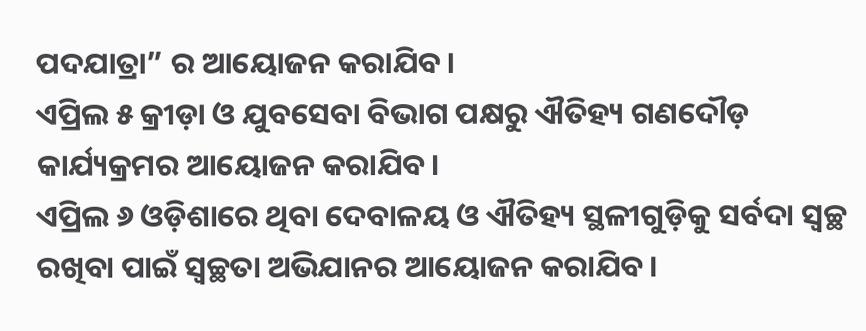ପଦଯାତ୍ରା” ର ଆୟୋଜନ କରାଯିବ।
ଏପ୍ରିଲ ୫ କ୍ରୀଡ଼ା ଓ ଯୁବସେବା ବିଭାଗ ପକ୍ଷରୁ ଐତିହ୍ୟ ଗଣଦୌଡ଼ କାର୍ଯ୍ୟକ୍ରମର ଆୟୋଜନ କରାଯିବ।
ଏପ୍ରିଲ ୬ ଓଡ଼ିଶାରେ ଥିବା ଦେବାଳୟ ଓ ଐତିହ୍ୟ ସ୍ଥଳୀଗୁଡ଼ିକୁ ସର୍ବଦା ସ୍ୱଚ୍ଛ ରଖିବା ପାଇଁ ସ୍ୱଚ୍ଛତା ଅଭିଯାନର ଆୟୋଜନ କରାଯିବ।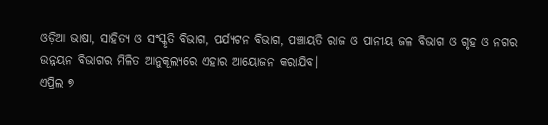ଓଡ଼ିଆ ଭାଷା, ସାହିତ୍ୟ ଓ ସଂସ୍କୃତି ବିଭାଗ, ପର୍ଯ୍ୟଟନ ବିଭାଗ, ପଞ୍ଚାୟତି ରାଜ ଓ ପାନୀୟ ଜଳ ବିଭାଗ ଓ ଗୃହ ଓ ନଗର ଉନ୍ନୟନ ବିଭାଗର ମିଳିତ ଆନୁକୂଲ୍ୟରେ ଏହାର ଆୟୋଜନ କରାଯିବ।
ଏପ୍ରିଲ ୭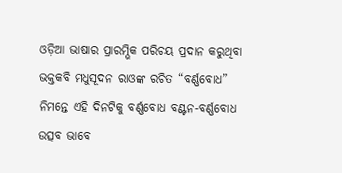ଓଡ଼ିଆ ଭାଷାର ପ୍ରାରମ୍ଭିକ ପରିଚୟ ପ୍ରଦାନ କରୁଥିବା ଭକ୍ତକବି ମଧୁସୂଦନ ରାଓଙ୍କ ରଚିତ “ବର୍ଣ୍ଣବୋଧ” ନିମନ୍ତେ ଏହି ଦିନଟିକୁ ବର୍ଣ୍ଣବୋଧ ବଣ୍ଟନ-ବର୍ଣ୍ଣବୋଧ ଉତ୍ସବ ଭାବେ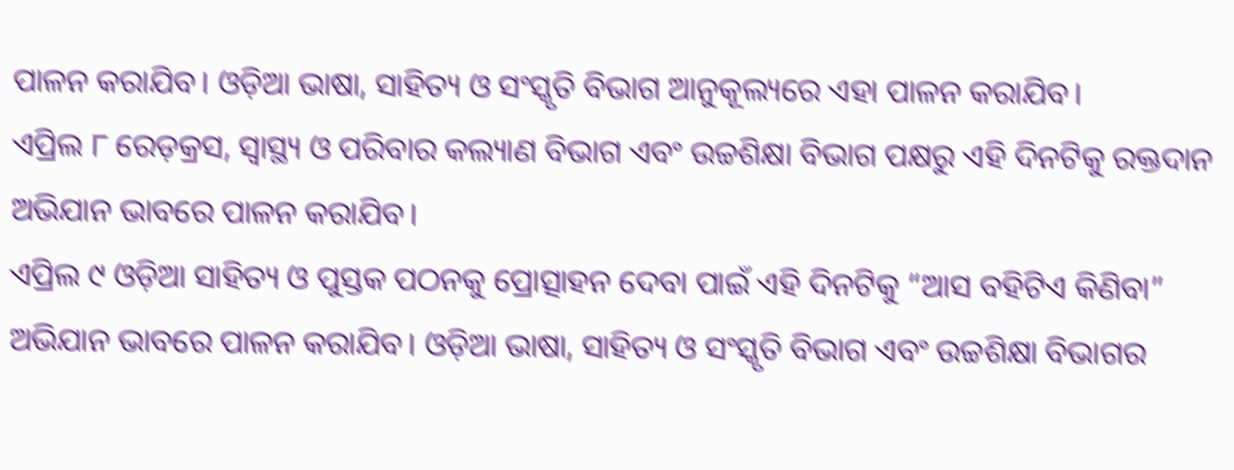ପାଳନ କରାଯିବ। ଓଡ଼ିଆ ଭାଷା, ସାହିତ୍ୟ ଓ ସଂସ୍କୃତି ବିଭାଗ ଆନୁକୂଲ୍ୟରେ ଏହା ପାଳନ କରାଯିବ।
ଏପ୍ରିଲ ୮ ରେଡ଼କ୍ରସ, ସ୍ୱାସ୍ଥ୍ୟ ଓ ପରିବାର କଲ୍ୟାଣ ବିଭାଗ ଏବଂ ଉଚ୍ଚଶିକ୍ଷା ବିଭାଗ ପକ୍ଷରୁ ଏହି ଦିନଟିକୁ ରକ୍ତଦାନ ଅଭିଯାନ ଭାବରେ ପାଳନ କରାଯିବ।
ଏପ୍ରିଲ ୯ ଓଡ଼ିଆ ସାହିତ୍ୟ ଓ ପୁସ୍ତକ ପଠନକୁ ପ୍ରୋତ୍ସାହନ ଦେବା ପାଇଁ ଏହି ଦିନଟିକୁ “ଆସ ବହିଟିଏ କିଣିବା” ଅଭିଯାନ ଭାବରେ ପାଳନ କରାଯିବ। ଓଡ଼ିଆ ଭାଷା, ସାହିତ୍ୟ ଓ ସଂସ୍କୃତି ବିଭାଗ ଏବଂ ଉଚ୍ଚଶିକ୍ଷା ବିଭାଗର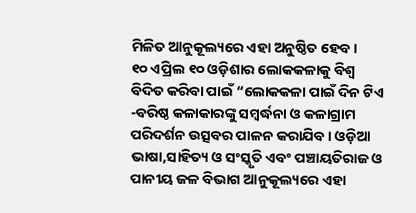ମିଳିତ ଆନୁକୂଲ୍ୟରେ ଏହା ଅନୁଷ୍ଠିତ ହେବ।
୧୦ ଏପ୍ରିଲ ୧୦ ଓଡ଼ିଶାର ଲୋକକଳାକୁ ବିଶ୍ୱ ବିଦିତ କରିବା ପାଇଁ “ଲୋକକଳା ପାଇଁ ଦିନ ଟିଏ -ବରିଷ୍ଠ କଳାକାରଙ୍କୁ ସମ୍ବର୍ଦ୍ଧନା ଓ କଳାଗ୍ରାମ ପରିଦର୍ଶନ ଉତ୍ସବର ପାଳନ କରାଯିବ। ଓଡ଼ିଆ ଭାଷା,ସାହିତ୍ୟ ଓ ସଂସ୍କୃତି ଏବଂ ପଞ୍ଚାୟତିରାଜ ଓ ପାନୀୟ ଜଳ ବିଭାଗ ଆନୁକୂଲ୍ୟରେ ଏହା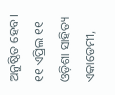ଅନୁଷ୍ଠିତ ହେବ।
୧୧ ଏପ୍ରିଲ ୧୧ ଓଡ଼ିଶା ସାହିତ୍ୟ ଏକାଡେମୀ,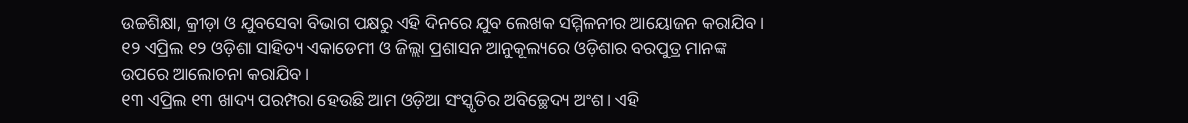ଉଚ୍ଚଶିକ୍ଷା, କ୍ରୀଡ଼ା ଓ ଯୁବସେବା ବିଭାଗ ପକ୍ଷରୁ ଏହି ଦିନରେ ଯୁବ ଲେଖକ ସମ୍ମିଳନୀର ଆୟୋଜନ କରାଯିବ।
୧୨ ଏପ୍ରିଲ ୧୨ ଓଡ଼ିଶା ସାହିତ୍ୟ ଏକାଡେମୀ ଓ ଜିଲ୍ଲା ପ୍ରଶାସନ ଆନୁକୂଲ୍ୟରେ ଓଡ଼ିଶାର ବରପୁତ୍ର ମାନଙ୍କ ଉପରେ ଆଲୋଚନା କରାଯିବ।
୧୩ ଏପ୍ରିଲ ୧୩ ଖାଦ୍ୟ ପରମ୍ପରା ହେଉଛି ଆମ ଓଡ଼ିଆ ସଂସ୍କୃତିର ଅବିଚ୍ଛେଦ୍ୟ ଅଂଶ। ଏହି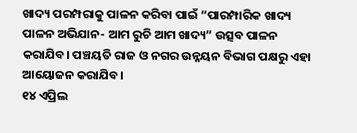ଖାଦ୍ୟ ପରମ୍ପରାକୁ ପାଳନ କରିବା ପାଇଁ “ପାରମ୍ପାରିକ ଖାଦ୍ୟ ପାଳନ ଅଭିଯାନ- ଆମ ରୁଚି ଆମ ଖାଦ୍ୟ” ଉତ୍ସବ ପାଳନ କରାଯିବ। ପଞ୍ଚୟତି ରାଜ ଓ ନଗର ଉନ୍ନୟନ ବିଭାଗ ପକ୍ଷରୁ ଏହା ଆୟୋଜନ କରାଯିବ।
୧୪ ଏପ୍ରିଲ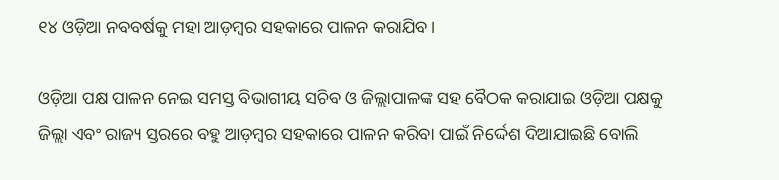୧୪ ଓଡ଼ିଆ ନବବର୍ଷକୁ ମହା ଆଡ଼ମ୍ବର ସହକାରେ ପାଳନ କରାଯିବ।

ଓଡ଼ିଆ ପକ୍ଷ ପାଳନ ନେଇ ସମସ୍ତ ବିଭାଗୀୟ ସଚିବ ଓ ଜିଲ୍ଲାପାଳଙ୍କ ସହ ବୈଠକ କରାଯାଇ ଓଡ଼ିଆ ପକ୍ଷକୁ ଜିଲ୍ଲା ଏବଂ ରାଜ୍ୟ ସ୍ତରରେ ବହୁ ଆଡ଼ମ୍ବର ସହକାରେ ପାଳନ କରିବା ପାଇଁ ନିର୍ଦ୍ଦେଶ ଦିଆଯାଇଛି ବୋଲି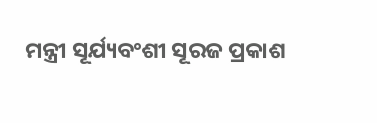ମନ୍ତ୍ରୀ ସୂର୍ଯ୍ୟବଂଶୀ ସୂରଜ ପ୍ରକାଶ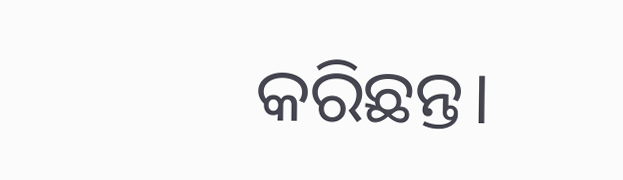କରିଛନ୍ତ।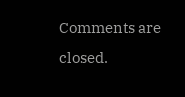Comments are closed.